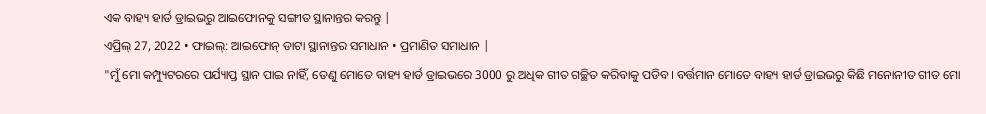ଏକ ବାହ୍ୟ ହାର୍ଡ ଡ୍ରାଇଭରୁ ଆଇଫୋନକୁ ସଙ୍ଗୀତ ସ୍ଥାନାନ୍ତର କରନ୍ତୁ |
ଏପ୍ରିଲ୍ 27, 2022 • ଫାଇଲ୍: ଆଇଫୋନ୍ ଡାଟା ସ୍ଥାନାନ୍ତର ସମାଧାନ • ପ୍ରମାଣିତ ସମାଧାନ |
"ମୁଁ ମୋ କମ୍ପ୍ୟୁଟରରେ ପର୍ଯ୍ୟାପ୍ତ ସ୍ଥାନ ପାଇ ନାହିଁ, ତେଣୁ ମୋତେ ବାହ୍ୟ ହାର୍ଡ ଡ୍ରାଇଭରେ 3000 ରୁ ଅଧିକ ଗୀତ ଗଚ୍ଛିତ କରିବାକୁ ପଡିବ। ବର୍ତ୍ତମାନ ମୋତେ ବାହ୍ୟ ହାର୍ଡ ଡ୍ରାଇଭରୁ କିଛି ମନୋନୀତ ଗୀତ ମୋ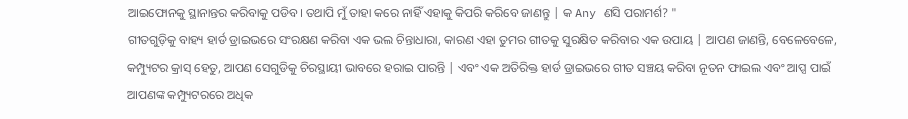ଆଇଫୋନକୁ ସ୍ଥାନାନ୍ତର କରିବାକୁ ପଡିବ। ତଥାପି ମୁଁ ତାହା କରେ ନାହିଁ ଏହାକୁ କିପରି କରିବେ ଜାଣନ୍ତୁ | କ Any ଣସି ପରାମର୍ଶ? "
ଗୀତଗୁଡ଼ିକୁ ବାହ୍ୟ ହାର୍ଡ ଡ୍ରାଇଭରେ ସଂରକ୍ଷଣ କରିବା ଏକ ଭଲ ଚିନ୍ତାଧାରା, କାରଣ ଏହା ତୁମର ଗୀତକୁ ସୁରକ୍ଷିତ କରିବାର ଏକ ଉପାୟ | ଆପଣ ଜାଣନ୍ତି, ବେଳେବେଳେ, କମ୍ପ୍ୟୁଟର କ୍ରାସ୍ ହେତୁ, ଆପଣ ସେଗୁଡିକୁ ଚିରସ୍ଥାୟୀ ଭାବରେ ହରାଇ ପାରନ୍ତି | ଏବଂ ଏକ ଅତିରିକ୍ତ ହାର୍ଡ ଡ୍ରାଇଭରେ ଗୀତ ସଞ୍ଚୟ କରିବା ନୂତନ ଫାଇଲ ଏବଂ ଆପ୍ସ ପାଇଁ ଆପଣଙ୍କ କମ୍ପ୍ୟୁଟରରେ ଅଧିକ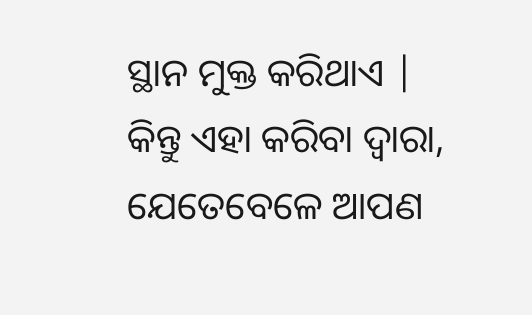ସ୍ଥାନ ମୁକ୍ତ କରିଥାଏ | କିନ୍ତୁ ଏହା କରିବା ଦ୍ୱାରା, ଯେତେବେଳେ ଆପଣ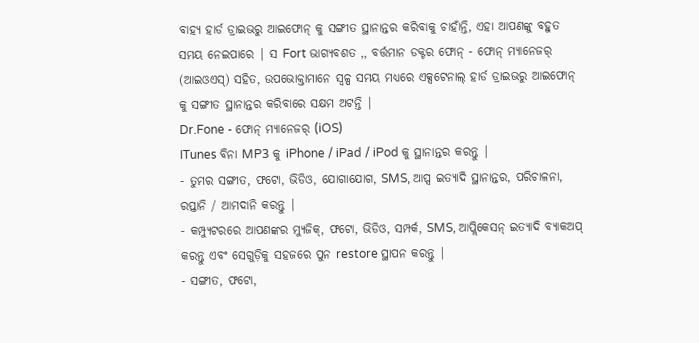ବାହ୍ୟ ହାର୍ଡ ଡ୍ରାଇଭରୁ ଆଇଫୋନ୍ କୁ ସଙ୍ଗୀତ ସ୍ଥାନାନ୍ତର କରିବାକୁ ଚାହାଁନ୍ତି, ଏହା ଆପଣଙ୍କୁ ବହୁତ ସମୟ ନେଇପାରେ | ସ Fort ଭାଗ୍ୟବଶତ ,, ବର୍ତ୍ତମାନ ଡକ୍ଟର ଫୋନ୍ - ଫୋନ୍ ମ୍ୟାନେଜର୍ (ଆଇଓଏସ୍) ସହିତ, ଉପଭୋକ୍ତାମାନେ ସ୍ୱଳ୍ପ ସମୟ ମଧ୍ୟରେ ଏକ୍ସଟେନାଲ୍ ହାର୍ଡ ଡ୍ରାଇଭରୁ ଆଇଫୋନ୍ କୁ ସଙ୍ଗୀତ ସ୍ଥାନାନ୍ତର କରିବାରେ ସକ୍ଷମ ଅଟନ୍ତି |
Dr.Fone - ଫୋନ୍ ମ୍ୟାନେଜର୍ (iOS)
ITunes ବିନା MP3 କୁ iPhone / iPad / iPod କୁ ସ୍ଥାନାନ୍ତର କରନ୍ତୁ |
- ତୁମର ସଙ୍ଗୀତ, ଫଟୋ, ଭିଡିଓ, ଯୋଗାଯୋଗ, SMS, ଆପ୍ସ ଇତ୍ୟାଦି ସ୍ଥାନାନ୍ତର, ପରିଚାଳନା, ରପ୍ତାନି / ଆମଦାନି କରନ୍ତୁ |
- କମ୍ପ୍ୟୁଟରରେ ଆପଣଙ୍କର ମ୍ୟୁଜିକ୍, ଫଟୋ, ଭିଡିଓ, ସମ୍ପର୍କ, SMS, ଆପ୍ଲିକେସନ୍ ଇତ୍ୟାଦି ବ୍ୟାକଅପ୍ କରନ୍ତୁ ଏବଂ ସେଗୁଡ଼ିକୁ ସହଜରେ ପୁନ restore ସ୍ଥାପନ କରନ୍ତୁ |
- ସଙ୍ଗୀତ, ଫଟୋ,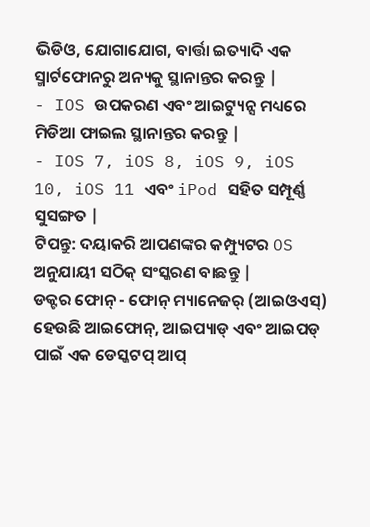ଭିଡିଓ, ଯୋଗାଯୋଗ, ବାର୍ତ୍ତା ଇତ୍ୟାଦି ଏକ ସ୍ମାର୍ଟଫୋନରୁ ଅନ୍ୟକୁ ସ୍ଥାନାନ୍ତର କରନ୍ତୁ |
- IOS ଉପକରଣ ଏବଂ ଆଇଟ୍ୟୁନ୍ସ ମଧ୍ୟରେ ମିଡିଆ ଫାଇଲ ସ୍ଥାନାନ୍ତର କରନ୍ତୁ |
- IOS 7, iOS 8, iOS 9, iOS 10, iOS 11 ଏବଂ iPod ସହିତ ସମ୍ପୂର୍ଣ୍ଣ ସୁସଙ୍ଗତ |
ଟିପନ୍ତୁ: ଦୟାକରି ଆପଣଙ୍କର କମ୍ପ୍ୟୁଟର OS ଅନୁଯାୟୀ ସଠିକ୍ ସଂସ୍କରଣ ବାଛନ୍ତୁ |
ଡକ୍ଟର ଫୋନ୍ - ଫୋନ୍ ମ୍ୟାନେଜର୍ (ଆଇଓଏସ୍) ହେଉଛି ଆଇଫୋନ୍, ଆଇପ୍ୟାଡ୍ ଏବଂ ଆଇପଡ୍ ପାଇଁ ଏକ ଡେସ୍କଟପ୍ ଆପ୍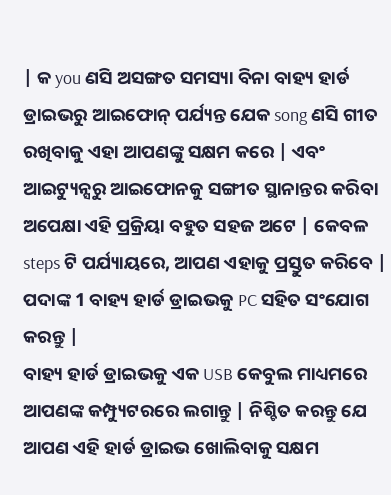| କ you ଣସି ଅସଙ୍ଗତ ସମସ୍ୟା ବିନା ବାହ୍ୟ ହାର୍ଡ ଡ୍ରାଇଭରୁ ଆଇଫୋନ୍ ପର୍ଯ୍ୟନ୍ତ ଯେକ song ଣସି ଗୀତ ରଖିବାକୁ ଏହା ଆପଣଙ୍କୁ ସକ୍ଷମ କରେ | ଏବଂ ଆଇଟ୍ୟୁନ୍ସରୁ ଆଇଫୋନକୁ ସଙ୍ଗୀତ ସ୍ଥାନାନ୍ତର କରିବା ଅପେକ୍ଷା ଏହି ପ୍ରକ୍ରିୟା ବହୁତ ସହଜ ଅଟେ | କେବଳ steps ଟି ପର୍ଯ୍ୟାୟରେ, ଆପଣ ଏହାକୁ ପ୍ରସ୍ତୁତ କରିବେ |
ପଦାଙ୍କ 1 ବାହ୍ୟ ହାର୍ଡ ଡ୍ରାଇଭକୁ PC ସହିତ ସଂଯୋଗ କରନ୍ତୁ |
ବାହ୍ୟ ହାର୍ଡ ଡ୍ରାଇଭକୁ ଏକ USB କେବୁଲ ମାଧ୍ୟମରେ ଆପଣଙ୍କ କମ୍ପ୍ୟୁଟରରେ ଲଗାନ୍ତୁ | ନିଶ୍ଚିତ କରନ୍ତୁ ଯେ ଆପଣ ଏହି ହାର୍ଡ ଡ୍ରାଇଭ ଖୋଲିବାକୁ ସକ୍ଷମ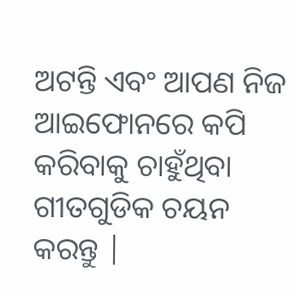ଅଟନ୍ତି ଏବଂ ଆପଣ ନିଜ ଆଇଫୋନରେ କପି କରିବାକୁ ଚାହୁଁଥିବା ଗୀତଗୁଡିକ ଚୟନ କରନ୍ତୁ |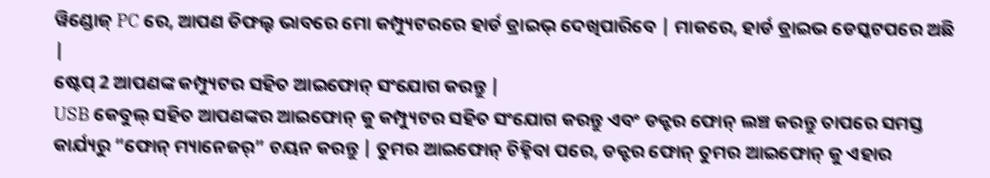ୱିଣ୍ଡୋଜ୍ PC ରେ, ଆପଣ ଡିଫଲ୍ଟ ଭାବରେ ମୋ କମ୍ପ୍ୟୁଟରରେ ହାର୍ଡ ଡ୍ରାଇଭ୍ ଦେଖିପାରିବେ | ମାକରେ, ହାର୍ଡ ଡ୍ରାଇଭ ଡେସ୍କଟପରେ ଅଛି |
ଷ୍ଟେପ୍ 2 ଆପଣଙ୍କ କମ୍ପ୍ୟୁଟର ସହିତ ଆଇଫୋନ୍ ସଂଯୋଗ କରନ୍ତୁ |
USB କେବୁଲ୍ ସହିତ ଆପଣଙ୍କର ଆଇଫୋନ୍ କୁ କମ୍ପ୍ୟୁଟର ସହିତ ସଂଯୋଗ କରନ୍ତୁ ଏବଂ ଡକ୍ଟର ଫୋନ୍ ଲଞ୍ଚ କରନ୍ତୁ ତାପରେ ସମସ୍ତ କାର୍ଯ୍ୟରୁ “ଫୋନ୍ ମ୍ୟାନେଜର୍” ଚୟନ କରନ୍ତୁ | ତୁମର ଆଇଫୋନ୍ ଚିହ୍ନିବା ପରେ, ଡକ୍ଟର ଫୋନ୍ ତୁମର ଆଇଫୋନ୍ କୁ ଏହାର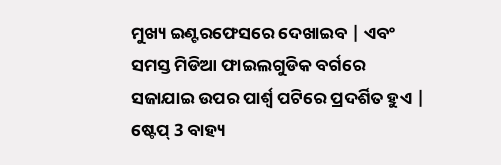ମୁଖ୍ୟ ଇଣ୍ଟରଫେସରେ ଦେଖାଇବ | ଏବଂ ସମସ୍ତ ମିଡିଆ ଫାଇଲଗୁଡିକ ବର୍ଗରେ ସଜାଯାଇ ଉପର ପାର୍ଶ୍ୱ ପଟିରେ ପ୍ରଦର୍ଶିତ ହୁଏ |
ଷ୍ଟେପ୍ 3 ବାହ୍ୟ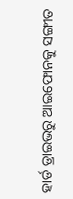ହାର୍ଡ ଡ୍ରାଇଭରୁ ଆଇଫୋନକୁ ସଙ୍ଗୀତ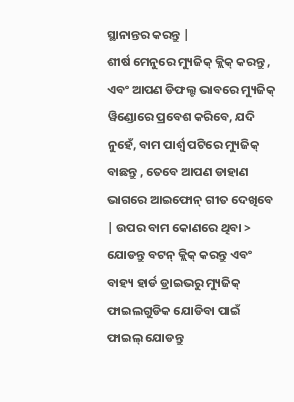ସ୍ଥାନାନ୍ତର କରନ୍ତୁ |
ଶୀର୍ଷ ମେନୁରେ ମ୍ୟୁଜିକ୍ କ୍ଲିକ୍ କରନ୍ତୁ , ଏବଂ ଆପଣ ଡିଫଲ୍ଟ ଭାବରେ ମ୍ୟୁଜିକ୍ ୱିଣ୍ଡୋରେ ପ୍ରବେଶ କରିବେ, ଯଦି ନୁହେଁ, ବାମ ପାର୍ଶ୍ୱ ପଟିରେ ମ୍ୟୁଜିକ୍ ବାଛନ୍ତୁ , ତେବେ ଆପଣ ଡାହାଣ ଭାଗରେ ଆଇଫୋନ୍ ଗୀତ ଦେଖିବେ | ଉପର ବାମ କୋଣରେ ଥିବା > ଯୋଡନ୍ତୁ ବଟନ୍ କ୍ଲିକ୍ କରନ୍ତୁ ଏବଂ ବାହ୍ୟ ହାର୍ଡ ଡ୍ରାଇଭରୁ ମ୍ୟୁଜିକ୍ ଫାଇଲଗୁଡିକ ଯୋଡିବା ପାଇଁ ଫାଇଲ୍ ଯୋଡନ୍ତୁ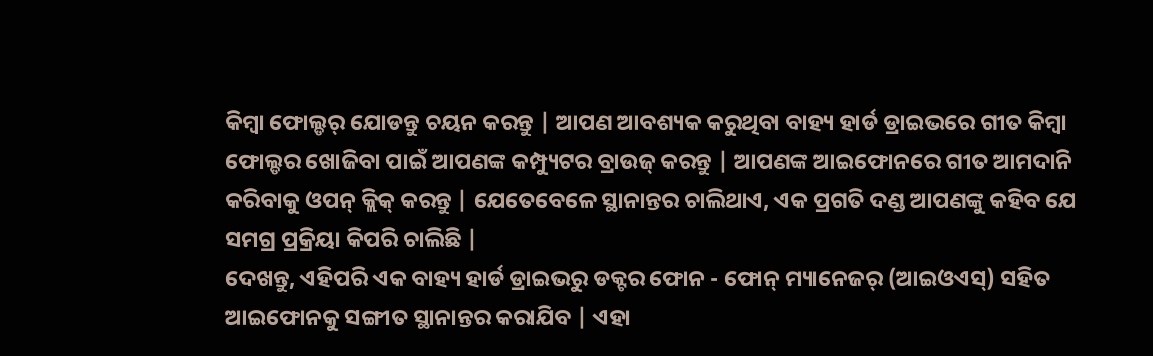କିମ୍ବା ଫୋଲ୍ଡର୍ ଯୋଡନ୍ତୁ ଚୟନ କରନ୍ତୁ | ଆପଣ ଆବଶ୍ୟକ କରୁଥିବା ବାହ୍ୟ ହାର୍ଡ ଡ୍ରାଇଭରେ ଗୀତ କିମ୍ବା ଫୋଲ୍ଡର ଖୋଜିବା ପାଇଁ ଆପଣଙ୍କ କମ୍ପ୍ୟୁଟର ବ୍ରାଉଜ୍ କରନ୍ତୁ | ଆପଣଙ୍କ ଆଇଫୋନରେ ଗୀତ ଆମଦାନି କରିବାକୁ ଓପନ୍ କ୍ଲିକ୍ କରନ୍ତୁ | ଯେତେବେଳେ ସ୍ଥାନାନ୍ତର ଚାଲିଥାଏ, ଏକ ପ୍ରଗତି ଦଣ୍ଡ ଆପଣଙ୍କୁ କହିବ ଯେ ସମଗ୍ର ପ୍ରକ୍ରିୟା କିପରି ଚାଲିଛି |
ଦେଖନ୍ତୁ, ଏହିପରି ଏକ ବାହ୍ୟ ହାର୍ଡ ଡ୍ରାଇଭରୁ ଡକ୍ଟର ଫୋନ - ଫୋନ୍ ମ୍ୟାନେଜର୍ (ଆଇଓଏସ୍) ସହିତ ଆଇଫୋନକୁ ସଙ୍ଗୀତ ସ୍ଥାନାନ୍ତର କରାଯିବ | ଏହା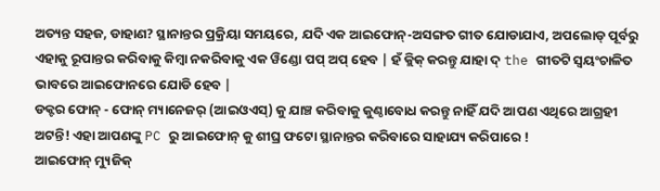ଅତ୍ୟନ୍ତ ସହଜ, ଡାହାଣ? ସ୍ଥାନାନ୍ତର ପ୍ରକ୍ରିୟା ସମୟରେ, ଯଦି ଏକ ଆଇଫୋନ୍-ଅସଙ୍ଗତ ଗୀତ ଯୋଡାଯାଏ, ଅପଲୋଡ୍ ପୂର୍ବରୁ ଏହାକୁ ରୂପାନ୍ତର କରିବାକୁ କିମ୍ବା ନକରିବାକୁ ଏକ ୱିଣ୍ଡୋ ପପ୍ ଅପ୍ ହେବ | ହଁ କ୍ଲିକ୍ କରନ୍ତୁ ଯାହା ଦ୍ the ଗୀତଟି ସ୍ୱୟଂଚାଳିତ ଭାବରେ ଆଇଫୋନରେ ଯୋଡି ହେବ |
ଡକ୍ଟର ଫୋନ୍ - ଫୋନ୍ ମ୍ୟାନେଜର୍ (ଆଇଓଏସ୍) କୁ ଯାଞ୍ଚ କରିବାକୁ କୁଣ୍ଠାବୋଧ କରନ୍ତୁ ନାହିଁ ଯଦି ଆପଣ ଏଥିରେ ଆଗ୍ରହୀ ଅଟନ୍ତି! ଏହା ଆପଣଙ୍କୁ PC ରୁ ଆଇଫୋନ୍ କୁ ଶୀଘ୍ର ଫଟୋ ସ୍ଥାନାନ୍ତର କରିବାରେ ସାହାଯ୍ୟ କରିପାରେ !
ଆଇଫୋନ୍ ମ୍ୟୁଜିକ୍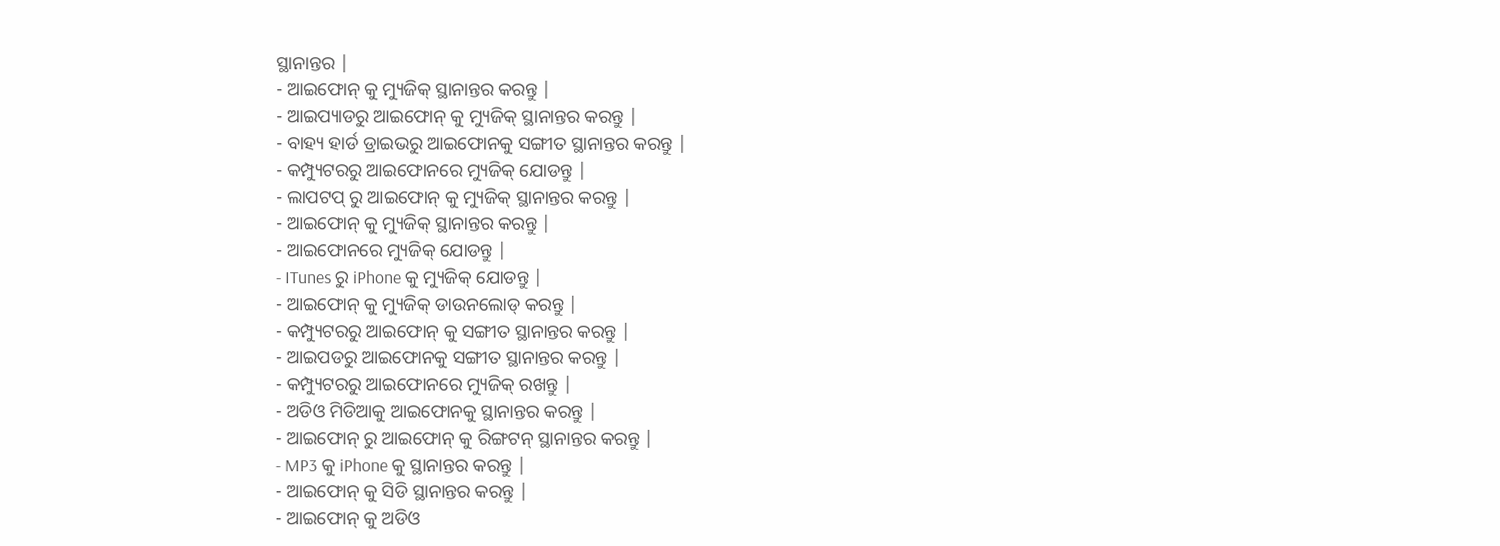ସ୍ଥାନାନ୍ତର |
- ଆଇଫୋନ୍ କୁ ମ୍ୟୁଜିକ୍ ସ୍ଥାନାନ୍ତର କରନ୍ତୁ |
- ଆଇପ୍ୟାଡରୁ ଆଇଫୋନ୍ କୁ ମ୍ୟୁଜିକ୍ ସ୍ଥାନାନ୍ତର କରନ୍ତୁ |
- ବାହ୍ୟ ହାର୍ଡ ଡ୍ରାଇଭରୁ ଆଇଫୋନକୁ ସଙ୍ଗୀତ ସ୍ଥାନାନ୍ତର କରନ୍ତୁ |
- କମ୍ପ୍ୟୁଟରରୁ ଆଇଫୋନରେ ମ୍ୟୁଜିକ୍ ଯୋଡନ୍ତୁ |
- ଲାପଟପ୍ ରୁ ଆଇଫୋନ୍ କୁ ମ୍ୟୁଜିକ୍ ସ୍ଥାନାନ୍ତର କରନ୍ତୁ |
- ଆଇଫୋନ୍ କୁ ମ୍ୟୁଜିକ୍ ସ୍ଥାନାନ୍ତର କରନ୍ତୁ |
- ଆଇଫୋନରେ ମ୍ୟୁଜିକ୍ ଯୋଡନ୍ତୁ |
- ITunes ରୁ iPhone କୁ ମ୍ୟୁଜିକ୍ ଯୋଡନ୍ତୁ |
- ଆଇଫୋନ୍ କୁ ମ୍ୟୁଜିକ୍ ଡାଉନଲୋଡ୍ କରନ୍ତୁ |
- କମ୍ପ୍ୟୁଟରରୁ ଆଇଫୋନ୍ କୁ ସଙ୍ଗୀତ ସ୍ଥାନାନ୍ତର କରନ୍ତୁ |
- ଆଇପଡରୁ ଆଇଫୋନକୁ ସଙ୍ଗୀତ ସ୍ଥାନାନ୍ତର କରନ୍ତୁ |
- କମ୍ପ୍ୟୁଟରରୁ ଆଇଫୋନରେ ମ୍ୟୁଜିକ୍ ରଖନ୍ତୁ |
- ଅଡିଓ ମିଡିଆକୁ ଆଇଫୋନକୁ ସ୍ଥାନାନ୍ତର କରନ୍ତୁ |
- ଆଇଫୋନ୍ ରୁ ଆଇଫୋନ୍ କୁ ରିଙ୍ଗଟନ୍ ସ୍ଥାନାନ୍ତର କରନ୍ତୁ |
- MP3 କୁ iPhone କୁ ସ୍ଥାନାନ୍ତର କରନ୍ତୁ |
- ଆଇଫୋନ୍ କୁ ସିଡି ସ୍ଥାନାନ୍ତର କରନ୍ତୁ |
- ଆଇଫୋନ୍ କୁ ଅଡିଓ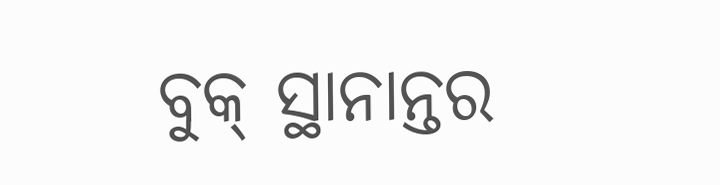ବୁକ୍ ସ୍ଥାନାନ୍ତର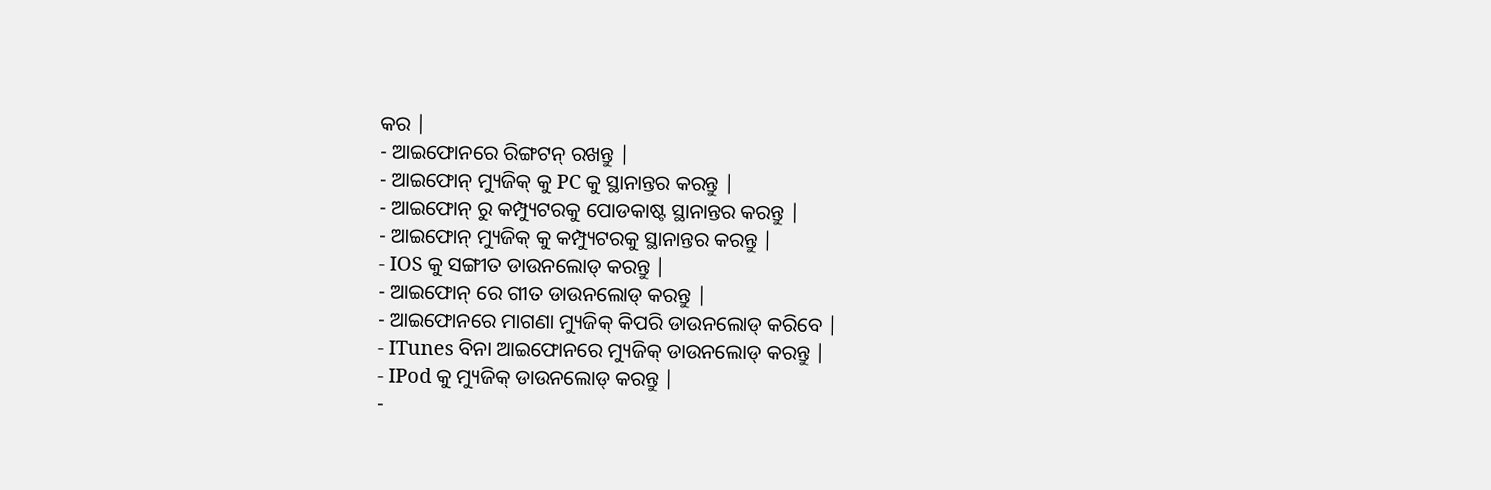କର |
- ଆଇଫୋନରେ ରିଙ୍ଗଟନ୍ ରଖନ୍ତୁ |
- ଆଇଫୋନ୍ ମ୍ୟୁଜିକ୍ କୁ PC କୁ ସ୍ଥାନାନ୍ତର କରନ୍ତୁ |
- ଆଇଫୋନ୍ ରୁ କମ୍ପ୍ୟୁଟରକୁ ପୋଡକାଷ୍ଟ ସ୍ଥାନାନ୍ତର କରନ୍ତୁ |
- ଆଇଫୋନ୍ ମ୍ୟୁଜିକ୍ କୁ କମ୍ପ୍ୟୁଟରକୁ ସ୍ଥାନାନ୍ତର କରନ୍ତୁ |
- IOS କୁ ସଙ୍ଗୀତ ଡାଉନଲୋଡ୍ କରନ୍ତୁ |
- ଆଇଫୋନ୍ ରେ ଗୀତ ଡାଉନଲୋଡ୍ କରନ୍ତୁ |
- ଆଇଫୋନରେ ମାଗଣା ମ୍ୟୁଜିକ୍ କିପରି ଡାଉନଲୋଡ୍ କରିବେ |
- ITunes ବିନା ଆଇଫୋନରେ ମ୍ୟୁଜିକ୍ ଡାଉନଲୋଡ୍ କରନ୍ତୁ |
- IPod କୁ ମ୍ୟୁଜିକ୍ ଡାଉନଲୋଡ୍ କରନ୍ତୁ |
-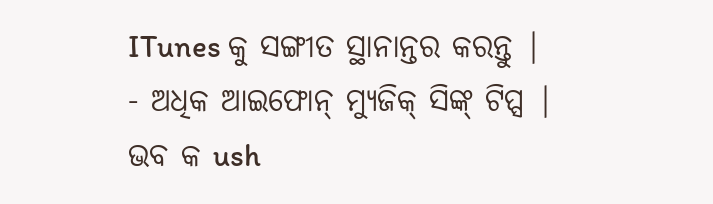ITunes କୁ ସଙ୍ଗୀତ ସ୍ଥାନାନ୍ତର କରନ୍ତୁ |
- ଅଧିକ ଆଇଫୋନ୍ ମ୍ୟୁଜିକ୍ ସିଙ୍କ୍ ଟିପ୍ସ |
ଭବ କ ush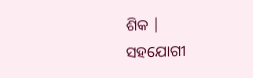ଶିକ |
ସହଯୋଗୀ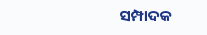ସମ୍ପାଦକ